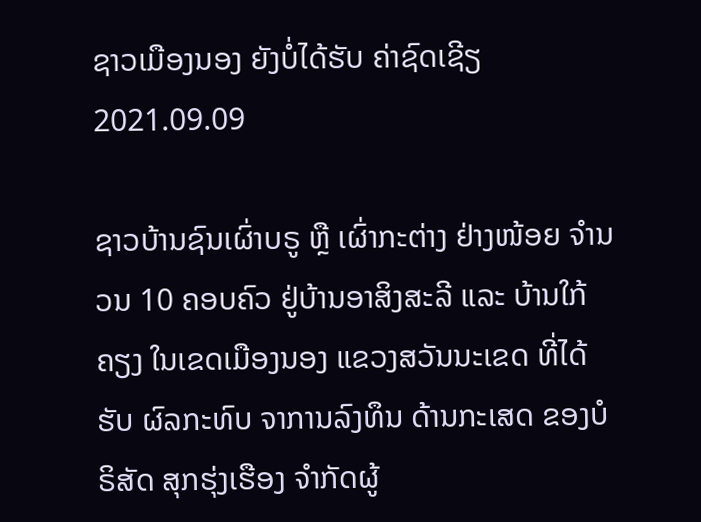ຊາວເມືອງນອງ ຍັງບໍ່ໄດ້ຮັບ ຄ່າຊົດເຊີຽ
2021.09.09

ຊາວບ້ານຊົນເຜົ່າບຣູ ຫຼື ເຜົ່າກະຕ່າງ ຢ່າງໜ້ອຍ ຈໍານວນ 10 ຄອບຄົວ ຢູ່ບ້ານອາສິງສະລີ ແລະ ບ້ານໃກ້ຄຽງ ໃນເຂດເມືອງນອງ ແຂວງສວັນນະເຂດ ທີ່ໄດ້ຮັບ ຜົລກະທົບ ຈາການລົງທຶນ ດ້ານກະເສດ ຂອງບໍຣິສັດ ສຸກຮຸ່ງເຮືອງ ຈໍາກັດຜູ້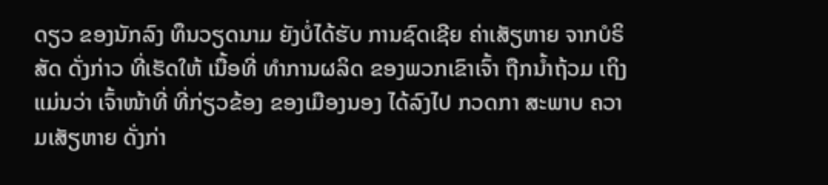ດຽວ ຂອງນັກລົງ ທຶນວຽດນາມ ຍັງບໍ່ໄດ້ຮັບ ການຊົດເຊີຍ ຄ່າເສັຽຫາຍ ຈາກບໍຣິສັດ ດັ່ງກ່າວ ທີ່ເຮັດໃຫ້ ເນື້ອທີ່ ທໍາການຜລິດ ຂອງພວກເຂົາເຈົ້າ ຖືກນໍ້າຖ້ວມ ເຖິງແມ່ນວ່າ ເຈົ້າໜ້າທີ່ ທີ່ກ່ຽວຂ້ອງ ຂອງເມືອງນອງ ໄດ້ລົງໄປ ກວດກາ ສະພາບ ຄວາມເສັຽຫາຍ ດັ່ງກ່າ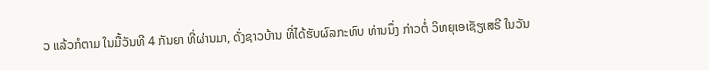ວ ແລ້ວກໍຕາມ ໃນມື້ວັນທີ 4 ກັນຍາ ທີ່ຜ່ານມາ, ດັ່ງຊາວບ້ານ ທີ່ໄດ້ຮັບຜົລກະທົບ ທ່ານນຶ່ງ ກ່າວຕໍ່ ວິທຍຸເອເຊັຽເສຣີ ໃນວັນ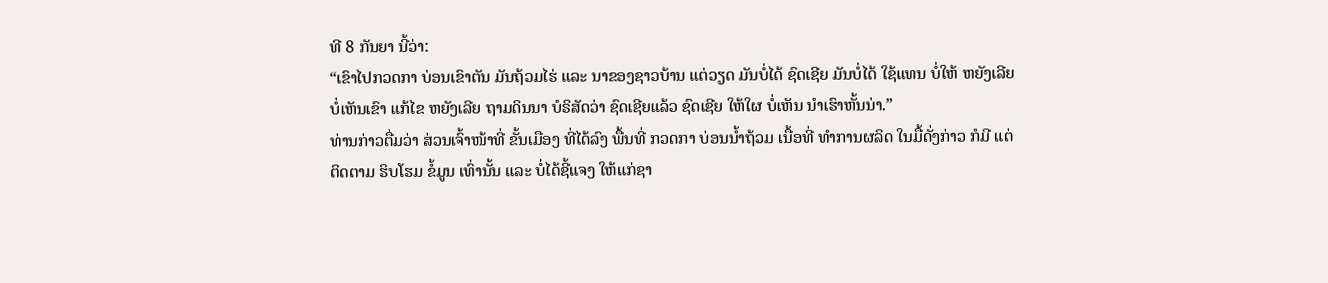ທີ 8 ກັນຍາ ນີ້ວ່າ:
“ເຂົາໄປກວດກາ ບ່ອນເຂົາຕັນ ມັນຖ້ວມໄຮ່ ແລະ ນາຂອງຊາວບ້ານ ແຕ່ວຽດ ມັນບໍ່ໄດ້ ຊົດເຊີຍ ມັນບໍ່ໄດ້ ໃຊ້ແທນ ບໍ່ໃຫ້ ຫຍັງເລີຍ ບໍ່ເຫັນເຂົາ ແກ້ໄຂ ຫຍັງເລີຍ ຖາມດິນນາ ບໍຣິສັດວ່າ ຊົດເຊີຍແລ້ວ ຊົດເຊີຍ ໃຫ້ໃຜ ບໍ່ເຫັນ ນໍາເຮົາຫັ້ນນ່າ.”
ທ່ານກ່າວຕື່ມວ່າ ສ່ວນເຈົ້າໜ້າທີ່ ຂັ້ນເມືອງ ທີ່ໄດ້ລົງ ພື້ນທີ່ ກວດກາ ບ່ອນນໍ້າຖ້ວມ ເນື້ອທີ່ ທໍາການຜລິດ ໃນມື້ດັ່ງກ່າວ ກໍມີ ແຕ່ຕິດຕາມ ຮິບໂຮມ ຂໍ້ມູນ ເທົ່ານັ້ນ ແລະ ບໍ່ໄດ້ຊີ້ແຈງ ໃຫ້ແກ່ຊາ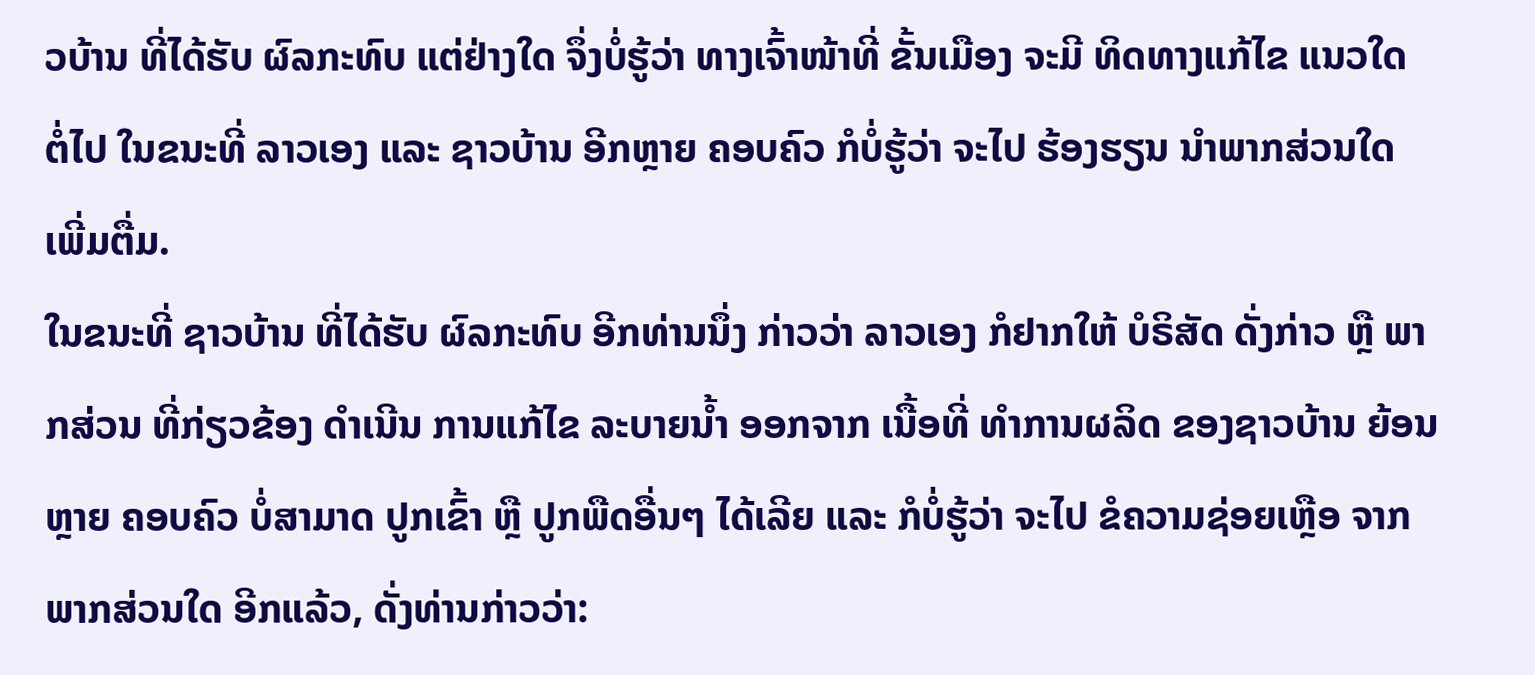ວບ້ານ ທີ່ໄດ້ຮັບ ຜົລກະທົບ ແຕ່ຢ່າງໃດ ຈຶ່ງບໍ່ຮູ້ວ່າ ທາງເຈົ້າໜ້າທີ່ ຂັ້ນເມືອງ ຈະມີ ທິດທາງແກ້ໄຂ ແນວໃດ ຕໍ່ໄປ ໃນຂນະທີ່ ລາວເອງ ແລະ ຊາວບ້ານ ອີກຫຼາຍ ຄອບຄົວ ກໍບໍ່ຮູ້ວ່າ ຈະໄປ ຮ້ອງຮຽນ ນໍາພາກສ່ວນໃດ ເພີ່ມຕື່ມ.
ໃນຂນະທີ່ ຊາວບ້ານ ທີ່ໄດ້ຮັບ ຜົລກະທົບ ອີກທ່ານນຶ່ງ ກ່າວວ່າ ລາວເອງ ກໍຢາກໃຫ້ ບໍຣິສັດ ດັ່ງກ່າວ ຫຼື ພາກສ່ວນ ທີ່ກ່ຽວຂ້ອງ ດໍາເນີນ ການແກ້ໄຂ ລະບາຍນໍ້າ ອອກຈາກ ເນື້ອທີ່ ທໍາການຜລິດ ຂອງຊາວບ້ານ ຍ້ອນຫຼາຍ ຄອບຄົວ ບໍ່ສາມາດ ປູກເຂົ້າ ຫຼື ປູກພືດອື່ນໆ ໄດ້ເລີຍ ແລະ ກໍບໍ່ຮູ້ວ່າ ຈະໄປ ຂໍຄວາມຊ່ອຍເຫຼືອ ຈາກພາກສ່ວນໃດ ອີກແລ້ວ, ດັ່ງທ່ານກ່າວວ່າ: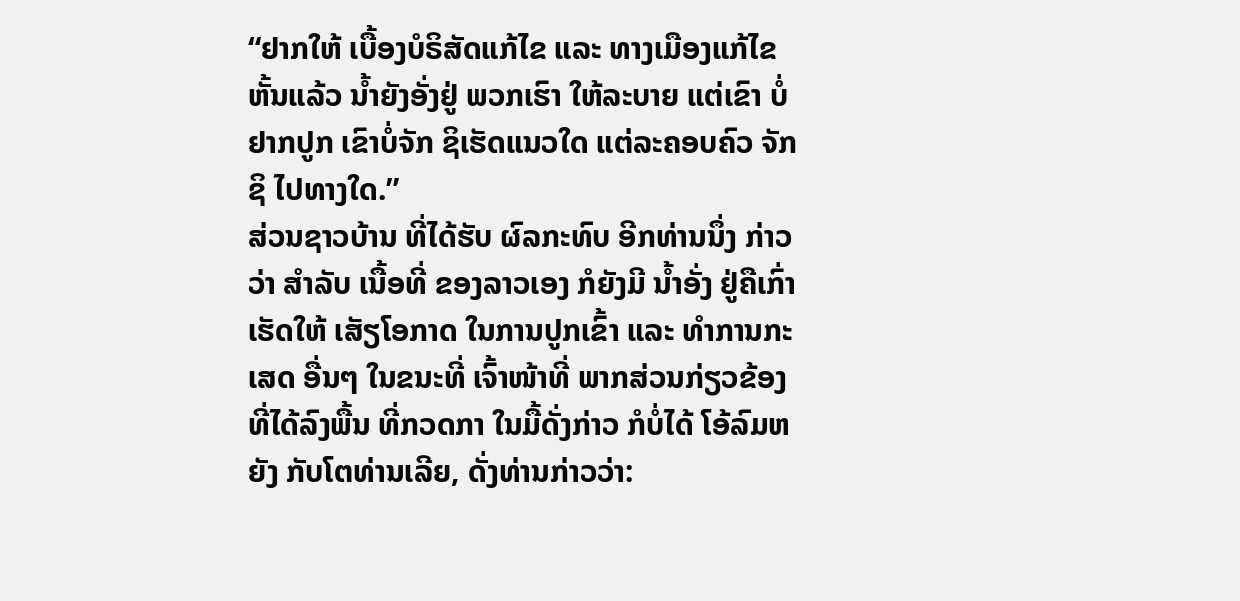“ຢາກໃຫ້ ເບື້ອງບໍຣິສັດແກ້ໄຂ ແລະ ທາງເມືອງແກ້ໄຂ ຫັ້ນແລ້ວ ນໍ້າຍັງອັ່ງຢູ່ ພວກເຮົາ ໃຫ້ລະບາຍ ແຕ່ເຂົາ ບໍ່ຢາກປູກ ເຂົາບໍ່ຈັກ ຊິເຮັດແນວໃດ ແຕ່ລະຄອບຄົວ ຈັກຊິ ໄປທາງໃດ.”
ສ່ວນຊາວບ້ານ ທີ່ໄດ້ຮັບ ຜົລກະທົບ ອີກທ່ານນຶ່ງ ກ່າວວ່າ ສໍາລັບ ເນື້ອທີ່ ຂອງລາວເອງ ກໍຍັງມີ ນໍ້າອັ່ງ ຢູ່ຄືເກົ່າ ເຮັດໃຫ້ ເສັຽໂອກາດ ໃນການປູກເຂົ້າ ແລະ ທໍາການກະເສດ ອື່ນໆ ໃນຂນະທີ່ ເຈົ້າໜ້າທີ່ ພາກສ່ວນກ່ຽວຂ້ອງ ທີ່ໄດ້ລົງພື້ນ ທີ່ກວດກາ ໃນມື້ດັ່ງກ່າວ ກໍບໍ່ໄດ້ ໂອ້ລົມຫຍັງ ກັບໂຕທ່ານເລີຍ, ດັ່ງທ່ານກ່າວວ່າ: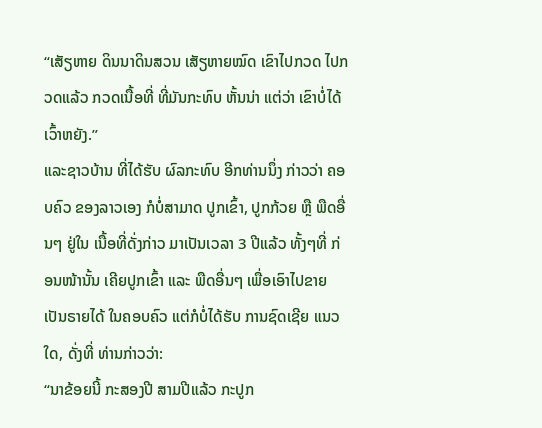“ເສັຽຫາຍ ດິນນາດິນສວນ ເສັຽຫາຍໝົດ ເຂົາໄປກວດ ໄປກວດແລ້ວ ກວດເນື້ອທີ່ ທີ່ມັນກະທົບ ຫັ້ນນ່າ ແຕ່ວ່າ ເຂົາບໍ່ໄດ້ ເວົ້າຫຍັງ.”
ແລະຊາວບ້ານ ທີ່ໄດ້ຮັບ ຜົລກະທົບ ອີກທ່ານນຶ່ງ ກ່າວວ່າ ຄອບຄົວ ຂອງລາວເອງ ກໍບໍ່ສາມາດ ປູກເຂົ້າ, ປູກກ້ວຍ ຫຼື ພືດອື່ນໆ ຢູ່ໃນ ເນື້ອທີ່ດັ່ງກ່າວ ມາເປັນເວລາ 3 ປີແລ້ວ ທັ້ງໆທີ່ ກ່ອນໜ້ານັ້ນ ເຄີຍປູກເຂົ້າ ແລະ ພືດອື່ນໆ ເພື່ອເອົາໄປຂາຍ ເປັນຣາຍໄດ້ ໃນຄອບຄົວ ແຕ່ກໍບໍ່ໄດ້ຮັບ ການຊົດເຊີຍ ແນວໃດ, ດັ່ງທີ່ ທ່ານກ່າວວ່າ:
“ນາຂ້ອຍນີ້ ກະສອງປີ ສາມປີແລ້ວ ກະປູກ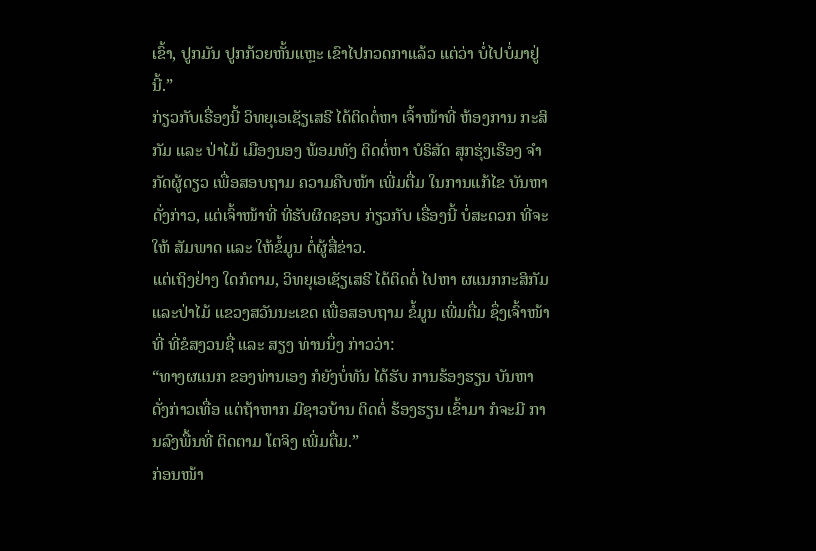ເຂົ້າ, ປູກມັນ ປູກກ້ວຍຫັ້ນແຫຼະ ເຂົາໄປກວດກາແລ້ວ ແຕ່ວ່າ ບໍ່ໄປບໍ່ມາຢູ່ນີ້.”
ກ່ຽວກັບເຣື່ອງນີ້ ວິທຍຸເອເຊັຽເສຣີ ໄດ້ຕິດຕໍ່ຫາ ເຈົ້າໜ້າທີ່ ຫ້ອງການ ກະສິກັມ ແລະ ປ່າໄມ້ ເມືອງນອງ ພ້ອມທັງ ຕິດຕໍ່ຫາ ບໍຣິສັດ ສຸກຮຸ່ງເຮືອງ ຈໍາກັດຜູ້ດຽວ ເພື່ອສອບຖາມ ຄວາມຄືບໜ້າ ເພີ່ມຕື່ມ ໃນການແກ້ໄຂ ບັນຫາດັ່ງກ່າວ, ແຕ່ເຈົ້າໜ້າທີ່ ທີ່ຮັບຜິດຊອບ ກ່ຽວກັບ ເຣື່ອງນີ້ ບໍ່ສະດວກ ທີ່ຈະໃຫ້ ສັມພາດ ແລະ ໃຫ້ຂໍ້ມູນ ຕໍ່ຜູ້ສື່ຂ່າວ.
ແຕ່ເຖິງຢ່າງ ໃດກໍຕາມ, ວິທຍຸເອເຊັຽເສຣີ ໄດ້ຕິດຕໍ່ ໄປຫາ ຜແນກກະສິກັມ ແລະປ່າໄມ້ ແຂວງສວັນນະເຂດ ເພື່ອສອບຖາມ ຂໍ້ມູນ ເພີ່ມຕື່ມ ຊຶ່ງເຈົ້າໜ້າທີ່ ທີ່ຂໍສງວນຊື່ ແລະ ສຽງ ທ່ານນຶ່ງ ກ່າວວ່າ:
“ທາງຜແນກ ຂອງທ່ານເອງ ກໍຍັງບໍ່ທັນ ໄດ້ຮັບ ການຮ້ອງຮຽນ ບັນຫາ ດັ່ງກ່າວເທື່ອ ແຕ່ຖ້າຫາກ ມີຊາວບ້ານ ຕິດຕໍ່ ຮ້ອງຮຽນ ເຂົ້າມາ ກໍຈະມີ ການລົງພື້ນທີ່ ຕິດຕາມ ໂຕຈິງ ເພີ່ມຕື່ມ.”
ກ່ອນໜ້າ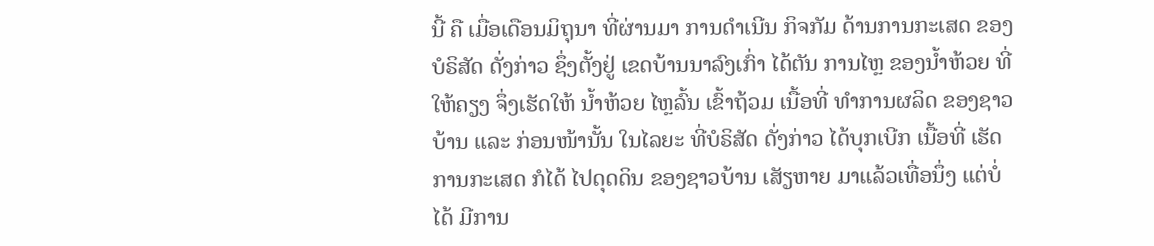ນີ້ ຄື ເມື່ອເດືອນມິຖຸນາ ທີ່ຜ່ານມາ ການດໍາເນີນ ກິຈກັມ ດ້ານການກະເສດ ຂອງບໍຣິສັດ ດັ່ງກ່າວ ຊຶ່ງຕັ້ງຢູ່ ເຂດບ້ານນາລົງເກົ່າ ໄດ້ຕັນ ການໄຫຼ ຂອງນໍ້າຫ້ວຍ ທີ່ໃຫ້ຄຽງ ຈຶ່ງເຮັດໃຫ້ ນໍ້າຫ້ວຍ ໄຫຼລົ້ນ ເຂົ້າຖ້ວມ ເນື້ອທີ່ ທໍາການຜລິດ ຂອງຊາວບ້ານ ແລະ ກ່ອນໜ້ານັ້ນ ໃນໄລຍະ ທີ່ບໍຣິສັດ ດັ່ງກ່າວ ໄດ້ບຸກເບີກ ເນື້ອທີ່ ເຮັດການກະເສດ ກໍໄດ້ ໄປດຸດດິນ ຂອງຊາວບ້ານ ເສັຽຫາຍ ມາແລ້ວເທື່ອນຶ່ງ ແຕ່ບໍ່ໄດ້ ມີການ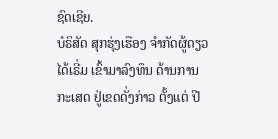ຊົດເຊີຍ.
ບໍຣິສັດ ສຸກຮຸ່ງເຮືອງ ຈໍາກັດຜູ້ດຽວ ໄດ້ເຣີ່ມ ເຂົ້າມາລົງທຶນ ດ້ານການກະເສດ ຢູ່ເຂດດັ່ງກ່າວ ຕັ້ງແຕ່ ປີ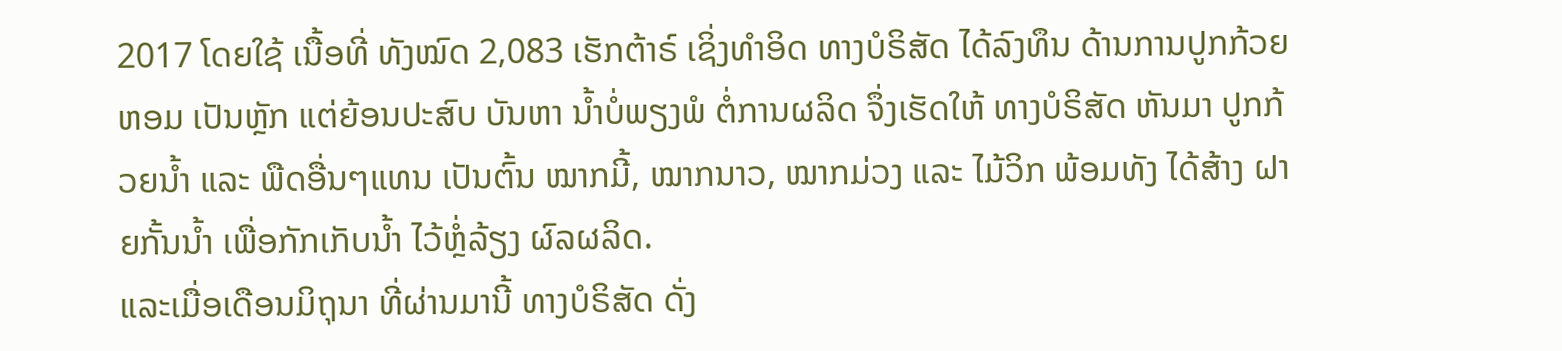2017 ໂດຍໃຊ້ ເນື້ອທີ່ ທັງໝົດ 2,083 ເຮັກຕ້າຣ໌ ເຊິ່ງທໍາອິດ ທາງບໍຣິສັດ ໄດ້ລົງທຶນ ດ້ານການປູກກ້ວຍຫອມ ເປັນຫຼັກ ແຕ່ຍ້ອນປະສົບ ບັນຫາ ນໍ້າບໍ່ພຽງພໍ ຕໍ່ການຜລິດ ຈຶ່ງເຮັດໃຫ້ ທາງບໍຣິສັດ ຫັນມາ ປູກກ້ວຍນໍ້າ ແລະ ພືດອື່ນໆແທນ ເປັນຕົ້ນ ໝາກມີ້, ໝາກນາວ, ໝາກມ່ວງ ແລະ ໄມ້ວິກ ພ້ອມທັງ ໄດ້ສ້າງ ຝາຍກັ້ນນໍ້າ ເພື່ອກັກເກັບນໍ້າ ໄວ້ຫຼໍ່ລ້ຽງ ຜົລຜລິດ.
ແລະເມື່ອເດືອນມິຖຸນາ ທີ່ຜ່ານມານີ້ ທາງບໍຣິສັດ ດັ່ງ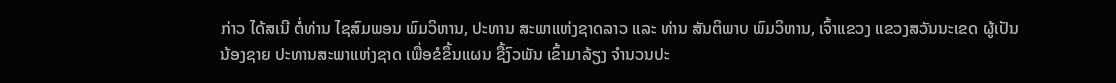ກ່າວ ໄດ້ສເນີ ຕໍ່ທ່ານ ໄຊສົມພອນ ພົມວິຫານ, ປະທານ ສະພາແຫ່ງຊາດລາວ ແລະ ທ່ານ ສັນຕິພາບ ພົມວິຫານ, ເຈົ້າແຂວງ ແຂວງສວັນນະເຂດ ຜູ້ເປັນນ້ອງຊາຍ ປະທານສະພາແຫ່ງຊາດ ເພື່ອຂໍຂຶ້ນແຜນ ຊື້ງົວພັນ ເຂົ້າມາລ້ຽງ ຈໍານວນປະ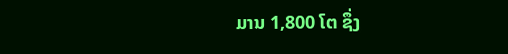ມານ 1,800 ໂຕ ຊຶ່ງ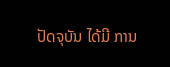ປັດຈຸບັນ ໄດ້ມີ ການ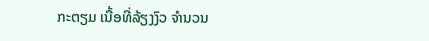ກະຕຽມ ເນື້ອທີ່ລ້ຽງງົວ ຈໍານວນ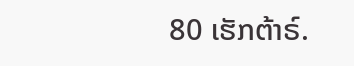80 ເຮັກຕ້າຣ໌.